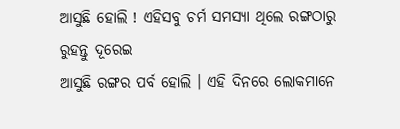ଆସୁଛି ହୋଲି ! ଏହିସବୁ ଚର୍ମ ସମସ୍ୟା ଥିଲେ ରଙ୍ଗଠାରୁ ରୁହନ୍ତୁ ଦୂରେଇ
ଆସୁଛି ରଙ୍ଗର ପର୍ବ ହୋଲି । ଏହି ଦିନରେ ଲୋକମାନେ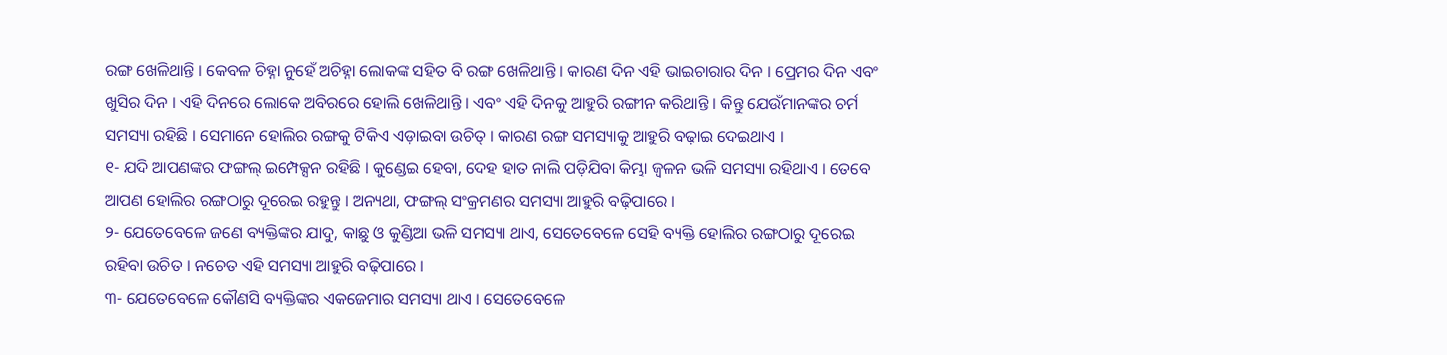ରଙ୍ଗ ଖେଳିଥାନ୍ତି । କେବଳ ଚିହ୍ନା ନୁହେଁ ଅଚିହ୍ନା ଲୋକଙ୍କ ସହିତ ବି ରଙ୍ଗ ଖେଳିଥାନ୍ତି । କାରଣ ଦିନ ଏହି ଭାଇଚାରାର ଦିନ । ପ୍ରେମର ଦିନ ଏବଂ ଖୁସିର ଦିନ । ଏହି ଦିନରେ ଲୋକେ ଅବିରରେ ହୋଲି ଖେଳିଥାନ୍ତି । ଏବଂ ଏହି ଦିନକୁ ଆହୁରି ରଙ୍ଗୀନ କରିଥାନ୍ତି । କିନ୍ତୁ ଯେଉଁମାନଙ୍କର ଚର୍ମ ସମସ୍ୟା ରହିଛି । ସେମାନେ ହୋଲିର ରଙ୍ଗକୁ ଟିକିଏ ଏଡ଼ାଇବା ଉଚିତ୍ । କାରଣ ରଙ୍ଗ ସମସ୍ୟାକୁ ଆହୁରି ବଢ଼ାଇ ଦେଇଥାଏ ।
୧- ଯଦି ଆପଣଙ୍କର ଫଙ୍ଗଲ୍ ଇମ୍ପେକ୍ସନ ରହିଛି । କୁଣ୍ଡେଇ ହେବା, ଦେହ ହାତ ନାଲି ପଡ଼ିଯିବା କିମ୍ଭା ଜ୍ୱଳନ ଭଳି ସମସ୍ୟା ରହିଥାଏ । ତେବେ ଆପଣ ହୋଲିର ରଙ୍ଗଠାରୁ ଦୂରେଇ ରହୁନ୍ତୁ । ଅନ୍ୟଥା, ଫଙ୍ଗଲ୍ ସଂକ୍ରମଣର ସମସ୍ୟା ଆହୁରି ବଢ଼ିପାରେ ।
୨- ଯେତେବେଳେ ଜଣେ ବ୍ୟକ୍ତିଙ୍କର ଯାଦୁ, କାଛୁ ଓ କୁଣ୍ଡିଆ ଭଳି ସମସ୍ୟା ଥାଏ, ସେତେବେଳେ ସେହି ବ୍ୟକ୍ତି ହୋଲିର ରଙ୍ଗଠାରୁ ଦୂରେଇ ରହିବା ଉଚିତ । ନଚେତ ଏହି ସମସ୍ୟା ଆହୁରି ବଢ଼ିପାରେ ।
୩- ଯେତେବେଳେ କୌଣସି ବ୍ୟକ୍ତିଙ୍କର ଏକଜେମାର ସମସ୍ୟା ଥାଏ । ସେତେବେଳେ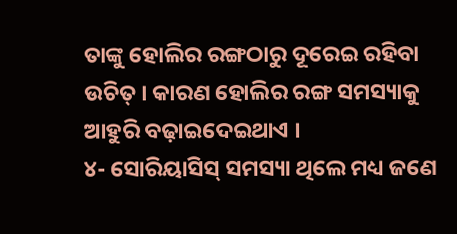ତାଙ୍କୁ ହୋଲିର ରଙ୍ଗଠାରୁ ଦୂରେଇ ରହିବା ଉଚିତ୍ । କାରଣ ହୋଲିର ରଙ୍ଗ ସମସ୍ୟାକୁ ଆହୁରି ବଢ଼ାଇଦେଇଥାଏ ।
୪- ସୋରିୟାସିସ୍ ସମସ୍ୟା ଥିଲେ ମଧ୍ୟ ଜଣେ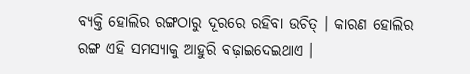ବ୍ୟକ୍ତି ହୋଲିର ରଙ୍ଗଠାରୁ ଦୂରରେ ରହିବା ଉଚିତ୍ । କାରଣ ହୋଲିର ରଙ୍ଗ ଏହି ସମସ୍ୟାକୁ ଆହୁରି ବଢ଼ାଇଦେଇଥାଏ ।